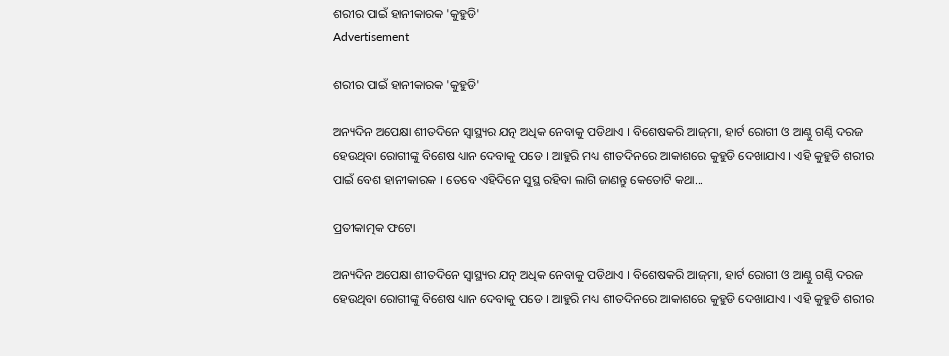ଶରୀର ପାଇଁ ହାନୀକାରକ 'କୁହୁଡି'
Advertisement

ଶରୀର ପାଇଁ ହାନୀକାରକ 'କୁହୁଡି'

ଅନ୍ୟଦିନ ଅପେକ୍ଷା ଶୀତଦିନେ ସ୍ଵାସ୍ଥ୍ୟର ଯତ୍ନ ଅଧିକ ନେବାକୁ ପଡିଥାଏ । ବିଶେଷକରି ଆଜ୍‌ମା, ହାର୍ଟ ରୋଗୀ ଓ ଆଣ୍ଠୁ ଗଣ୍ଠି ଦରଜ ହେଉଥିବା ରୋଗୀଙ୍କୁ ବିଶେଷ ଧ୍ୟାନ ଦେବାକୁ ପଡେ । ଆହୁରି ମଧ୍ୟ ଶୀତଦିନରେ ଆକାଶରେ କୁହୁଡି ଦେଖାଯାଏ । ଏହି କୁହୁଡି ଶରୀର ପାଇଁ ବେଶ ହାନୀକାରକ । ତେବେ ଏହିଦିନେ ସୁସ୍ଥ ରହିବା ଲାଗି ଜାଣନ୍ତୁ କେତୋଟି କଥା...

ପ୍ରତୀକାତ୍ମକ ଫଟୋ

ଅନ୍ୟଦିନ ଅପେକ୍ଷା ଶୀତଦିନେ ସ୍ଵାସ୍ଥ୍ୟର ଯତ୍ନ ଅଧିକ ନେବାକୁ ପଡିଥାଏ । ବିଶେଷକରି ଆଜ୍‌ମା, ହାର୍ଟ ରୋଗୀ ଓ ଆଣ୍ଠୁ ଗଣ୍ଠି ଦରଜ ହେଉଥିବା ରୋଗୀଙ୍କୁ ବିଶେଷ ଧ୍ୟାନ ଦେବାକୁ ପଡେ । ଆହୁରି ମଧ୍ୟ ଶୀତଦିନରେ ଆକାଶରେ କୁହୁଡି ଦେଖାଯାଏ । ଏହି କୁହୁଡି ଶରୀର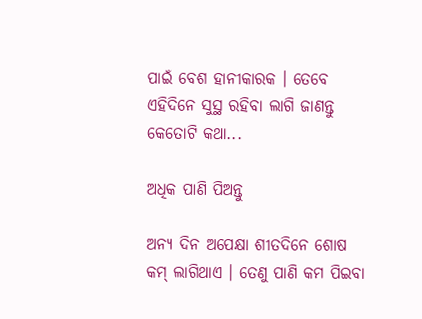ପାଇଁ ବେଶ ହାନୀକାରକ । ତେବେ ଏହିଦିନେ ସୁସ୍ଥ ରହିବା ଲାଗି ଜାଣନ୍ତୁ କେତୋଟି କଥା...

ଅଧିକ ପାଣି ପିଅନ୍ତୁ

ଅନ୍ୟ ଦିନ ଅପେକ୍ଷା ଶୀତଦିନେ ଶୋଷ କମ୍ ଲାଗିଥାଏ । ତେଣୁ ପାଣି କମ ପିଇବା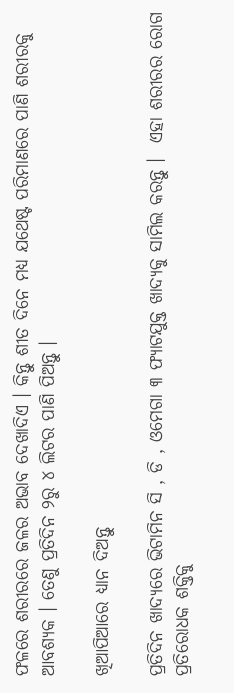ଫଳରେ ଶରୀରରେ ଜଳର ଅଭାବ ଦେଖାଦିଏ । କିନ୍ତୁ ଶୀତ ଦିନେ ମଧ୍ୟ ଯଥେଷ୍ଟ ପରିମାଣରେ ପାଣି ଶରୀରକୁ ଆବଶ୍ୟକ । ତେଣୁ ପ୍ରତିଦିନ ୨ରୁ ୪ ଲିଟର ପାଣି ପିଅନ୍ତୁ ।

ଖିଆପିଆରେ ଧ୍ୟାନ ଦିଅନ୍ତୁ

ପ୍ରତିଦିନ ଖାଦ୍ୟରେ ଭିଟାମିନ ସି , ଡି , ଓମେଗା ୩ ଫ୍ୟାଟଯୁକ୍ତ ଖାଦ୍ୟକୁ ସାମିଲ କରନ୍ତୁ ।  ଏହା ଶରୀରର ରୋଗ ପ୍ରତିରୋଧକ ଶକ୍ତିକୁ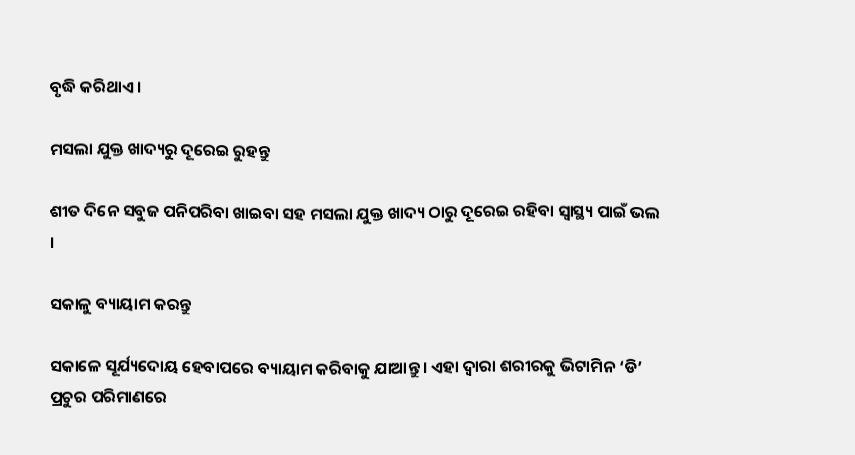ବୃଦ୍ଧି କରିଥାଏ ।

ମସଲା ଯୁକ୍ତ ଖାଦ୍ୟରୁ ଦୂରେଇ ରୁହନ୍ତୁ

ଶୀତ ଦିନେ ସବୁଜ ପନିପରିବା ଖାଇବା ସହ ମସଲା ଯୁକ୍ତ ଖାଦ୍ୟ ଠାରୁ ଦୂରେଇ ରହିବା ସ୍ୱାସ୍ଥ୍ୟ ପାଇଁ ଭଲ ।

ସକାଳୁ ବ୍ୟାୟାମ କରନ୍ତୁ

ସକାଳେ ସୂର୍ଯ୍ୟଦୋୟ ହେବାପରେ ବ୍ୟାୟାମ କରିବାକୁ ଯାଆନ୍ତୁ । ଏହା ଦ୍ଵାରା ଶରୀରକୁ ଭିଟାମିନ ‘ଡି’ ପ୍ରଚୁର ପରିମାଣରେ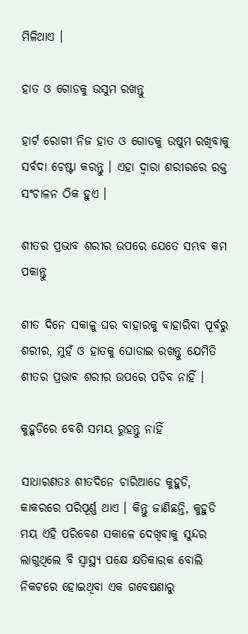ମିଳିଥାଏ ।

ହାତ ଓ ଗୋଡକୁ ଉସୁମ ରଖନ୍ତୁ

ହାର୍ଟ ରୋଗୀ ନିଜ ହାତ ଓ ଗୋଡକୁ ଉଷୁମ ରଖିବାକୁ ସର୍ବଦା ଚେଷ୍ଟା କରନ୍ତୁ । ଏହା ଦ୍ଵାରା ଶରୀରରେ ରକ୍ତ ସଂଚାଳନ ଠିକ ହୁଏ ।

ଶୀତର ପ୍ରଭାବ ଶରୀର ଉପରେ ଯେତେ ସମ୍ଭବ କମ ପକାନ୍ତୁ

ଶୀତ ଦିନେ ସକାଳୁ ଘର ବାହାରକୁ ବାହାରିବା ପୂର୍ବରୁ ଶରୀର, ମୁହଁ ଓ ହାତକୁ ଘୋଡାଇ ରଖନ୍ତୁ ଯେମିତି ଶୀତର ପ୍ରଭାବ ଶରୀର ଉପରେ ପଡିବ ନାହିଁ ।

କୁହୁଡିରେ ବେଶି ସମୟ ରୁହନ୍ତୁ ନାହିଁ

ସାଧାରଣତଃ ଶୀତଦିନେ ଚାରିଆଡେ କୁହୁଡି, କାକରରେ ପରିପୂର୍ଣ୍ଣ ଥାଏ । କିନ୍ତୁ ଜାଣିଛନ୍ତି, କୁହୁଡି ମୟ ଏହି ପରିବେଶ ସକାଳେ ଦେଖିବାକୁ ସୁନ୍ଦର ଲାଗୁଥିଲେ ବି ସ୍ୱାସ୍ଥ୍ୟ ପକ୍ଷେ କ୍ଷତିକାରକ ବୋଲି ନିକଟରେ ହୋଇଥିବା ଏକ ଗବେଷଣାରୁ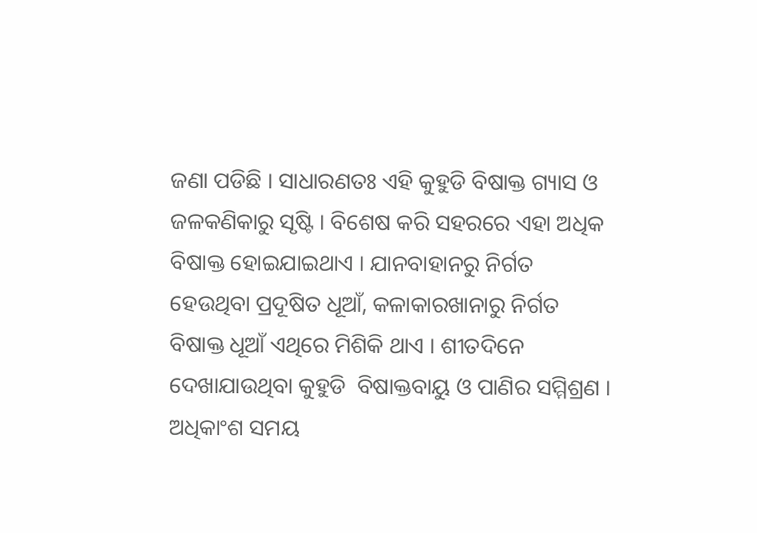ଜଣା ପଡିଛି । ସାଧାରଣତଃ ଏହି କୁହୁଡି ବିଷାକ୍ତ ଗ୍ୟାସ ଓ ଜଳକଣିକାରୁ ସୃଷ୍ଟି । ବିଶେଷ କରି ସହରରେ ଏହା ଅଧିକ ବିଷାକ୍ତ ହୋଇଯାଇଥାଏ । ଯାନବାହାନରୁ ନିର୍ଗତ ହେଉଥିବା ପ୍ରଦୂଷିତ ଧୂଆଁ, କଳାକାରଖାନାରୁ ନିର୍ଗତ ବିଷାକ୍ତ ଧୂଆଁ ଏଥିରେ ମିଶିକି ଥାଏ । ଶୀତଦିନେ ଦେଖାଯାଉଥିବା କୁହୁଡି  ବିଷାକ୍ତବାୟୁ ଓ ପାଣିର ସମ୍ମିଶ୍ରଣ । ଅଧିକାଂଶ ସମୟ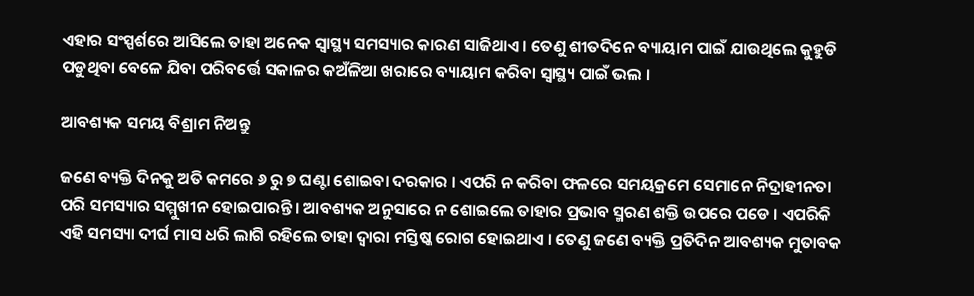ଏହାର ସଂସ୍ପର୍ଶରେ ଆସିଲେ ତାହା ଅନେକ ସ୍ୱାସ୍ଥ୍ୟ ସମସ୍ୟାର କାରଣ ସାଜିଥାଏ । ତେଣୁ ଶୀତଦିନେ ବ୍ୟାୟାମ ପାଇଁ ଯାଉଥିଲେ କୁହୁଡି ପଡୁଥିବା ବେଳେ ଯିବା ପରିବର୍ତ୍ତେ ସକାଳର କଅଁଳିଆ ଖରାରେ ବ୍ୟାୟାମ କରିବା ସ୍ୱାସ୍ଥ୍ୟ ପାଇଁ ଭଲ ।

ଆବଶ୍ୟକ ସମୟ ବିଶ୍ରାମ ନିଅନ୍ତୁ

ଜଣେ ବ୍ୟକ୍ତି ଦିନକୁ ଅତି କମରେ ୬ ରୁ ୭ ଘଣ୍ଟା ଶୋଇବା ଦରକାର । ଏପରି ନ କରିବା ଫଳରେ ସମୟକ୍ରମେ ସେମାନେ ନିଦ୍ରାହୀନତା ପରି ସମସ୍ୟାର ସମ୍ମୁଖୀନ ହୋଇପାରନ୍ତି । ଆବଶ୍ୟକ ଅନୁସାରେ ନ ଶୋଇଲେ ତାହାର ପ୍ରଭାବ ସ୍ମରଣ ଶକ୍ତି ଉପରେ ପଡେ । ଏପରିକି ଏହି ସମସ୍ୟା ଦୀର୍ଘ ମାସ ଧରି ଲାଗି ରହିଲେ ତାହା ଦ୍ଵାରା ମସ୍ତିଷ୍କ ରୋଗ ହୋଇଥାଏ । ତେଣୁ ଜଣେ ବ୍ୟକ୍ତି ପ୍ରତିଦିନ ଆବଶ୍ୟକ ମୁତାବକ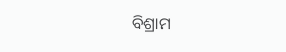ବିଶ୍ରାମ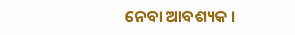ନେବା ଆବଶ୍ୟକ ।